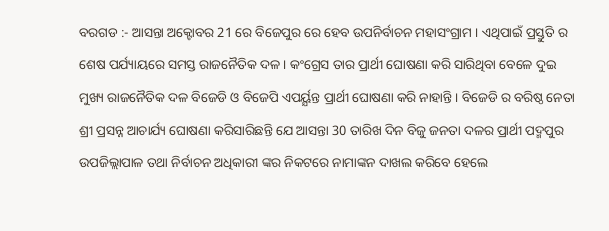ବରଗଡ :- ଆସନ୍ତା ଅକ୍ଟୋବର 21 ରେ ବିଜେପୁର ରେ ହେବ ଉପନିର୍ବାଚନ ମହାସଂଗ୍ରାମ । ଏଥିପାଇଁ ପ୍ରସ୍ତୁତି ର ଶେଷ ପର୍ଯ୍ୟାୟରେ ସମସ୍ତ ରାଜନୈତିକ ଦଳ । କଂଗ୍ରେସ ତାର ପ୍ରାର୍ଥୀ ଘୋଷଣା କରି ସାରିଥିବା ବେଳେ ଦୁଇ ମୁଖ୍ୟ ରାଜନୈତିକ ଦଳ ବିଜେଡି ଓ ବିଜେପି ଏପର୍ୟ୍ଯନ୍ତ ପ୍ରାର୍ଥୀ ଘୋଷଣା କରି ନାହାନ୍ତି । ବିଜେଡି ର ବରିଷ୍ଠ ନେତା ଶ୍ରୀ ପ୍ରସନ୍ନ ଆଚାର୍ଯ୍ୟ ଘୋଷଣା କରିସାରିଛନ୍ତି ଯେ ଆସନ୍ତା 30 ତାରିଖ ଦିନ ବିଜୁ ଜନତା ଦଳର ପ୍ରାର୍ଥୀ ପଦ୍ମପୁର ଉପଜିଲ୍ଲାପାଳ ତଥା ନିର୍ବାଚନ ଅଧିକାରୀ ଙ୍କର ନିକଟରେ ନାମାଙ୍କନ ଦାଖଲ କରିବେ ହେଲେ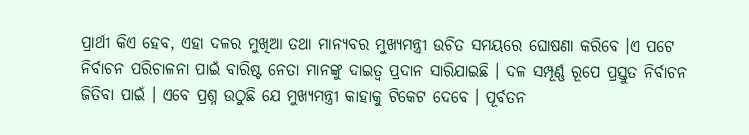ପ୍ରାର୍ଥୀ କିଏ ହେବ, ଏହା ଦଳର ମୁଖିଆ ତଥା ମାନ୍ୟବର ମୁଖ୍ୟମନ୍ତ୍ରୀ ଉଚିତ ସମୟରେ ଘୋଷଣା କରିବେ ।ଏ ପଟେ ନିର୍ବାଚନ ପରିଚାଳନା ପାଇଁ ବାରିଷ୍ଟ ନେତା ମାନଙ୍କୁ ଦାଇତ୍ୱ ପ୍ରଦାନ ସାରିଯାଇଛି । ଦଳ ସମ୍ପୂର୍ଣ୍ଣ ରୂପେ ପ୍ରସ୍ତୁତ ନିର୍ବାଚନ ଜିତିବା ପାଇଁ । ଏବେ ପ୍ରଶ୍ନ ଉଠୁଛି ଯେ ମୁଖ୍ୟମନ୍ତ୍ରୀ କାହାକୁ ଟିକେଟ ଦେବେ । ପୂର୍ବତନ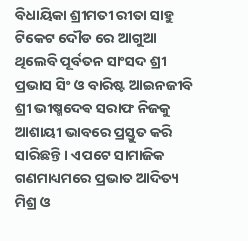ବିଧାୟିକା ଶ୍ରୀମତୀ ରୀତା ସାହୁ ଟିକେଟ ଦୌଡ ରେ ଆଗୁଆ ଥିଲେବି ପୂର୍ବତନ ସାଂସଦ ଶ୍ରୀ ପ୍ରଭାସ ସିଂ ଓ ବାରିଷ୍ଟ ଆଇନଜୀବି ଶ୍ରୀ ଭୀଷ୍ମଦେଵ ସରାଫ ନିଜକୁ ଆଶାୟୀ ଭାବରେ ପ୍ରସ୍ତୁତ କରି ସାରିଛନ୍ତି । ଏପଟେ ସାମାଜିକ ଗଣମାଧ୍ୟମରେ ପ୍ରଭାତ ଆଦିତ୍ୟ ମିଶ୍ର ଓ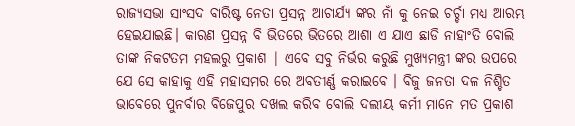ରାଜ୍ୟସଭା ସାଂସଦ ବାରିଷ୍ଟ ନେତା ପ୍ରସନ୍ନ ଆଚାର୍ଯ୍ୟ ଙ୍କର ନାଁ କୁ ନେଇ ଚର୍ଚ୍ଚା ମଧ୍ୟ ଆରମ୍ଭ ହେଇଯାଇଛି। କାରଣ ପ୍ରସନ୍ନ ବି ଭିତରେ ଭିତରେ ଆଶା ଏ ଯାଏ ଛାଡି ନାହାଂତି ବୋଲି ତାଙ୍କ ନିକଟତମ ମହଲରୁ ପ୍ରକାଶ | ଏବେ ସବୁ ନିର୍ଭର କରୁଛି ମୁଖ୍ୟମନ୍ତ୍ରୀ ଙ୍କର ଉପରେ ଯେ ସେ କାହାକୁ ଏହି ମହାସମର ରେ ଅବତୀର୍ଣ୍ଣ କରାଇବେ । ବିଜୁ ଜନତା ଦଳ ନିଶ୍ଚିତ ଭାବେରେ ପୁନର୍ବାର ବିଜେପୁର ଦଖଲ କରିବ ବୋଲି ଦଲୀୟ କର୍ମୀ ମାନେ ମତ ପ୍ରକାଶ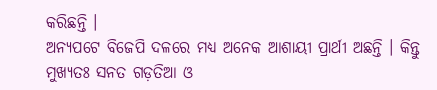କରିଛନ୍ତି ।
ଅନ୍ୟପଟେ ବିଜେପି ଦଳରେ ମଧ୍ୟ ଅନେକ ଆଶାୟୀ ପ୍ରାର୍ଥୀ ଅଛନ୍ତି । କିନ୍ତୁ ମୁଖ୍ୟତଃ ସନତ ଗଡ଼ତିଆ ଓ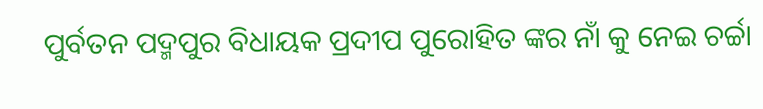ପୁର୍ବତନ ପଦ୍ମପୁର ବିଧାୟକ ପ୍ରଦୀପ ପୁରୋହିତ ଙ୍କର ନାଁ କୁ ନେଇ ଚର୍ଚ୍ଚା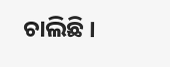ଚାଲିଛି ।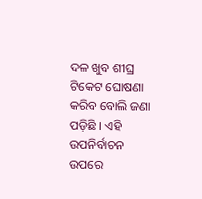ଦଳ ଖୁବ ଶୀଘ୍ର ଟିକେଟ ଘୋଷଣା କରିବ ବୋଲି ଜଣା ପଡ଼ିଛି । ଏହି ଉପନିର୍ବାଚନ ଉପରେ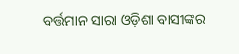ବର୍ତ୍ତମାନ ସାରା ଓଡ଼ିଶା ବାସୀଙ୍କର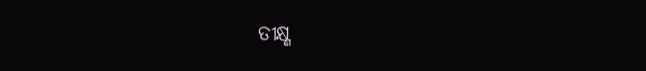ତୀକ୍ଷ୍ଣ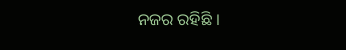ନଜର ରହିଛି ।